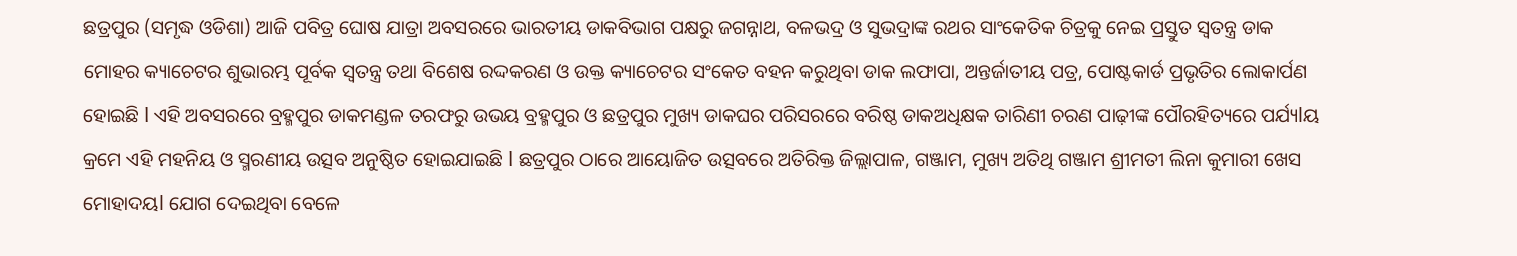ଛତ୍ରପୁର (ସମୃଦ୍ଧ ଓଡିଶା) ଆଜି ପବିତ୍ର ଘୋଷ ଯାତ୍ରା ଅବସରରେ ଭାରତୀୟ ଡାକବିଭାଗ ପକ୍ଷରୁ ଜଗନ୍ନାଥ, ବଳଭଦ୍ର ଓ ସୁଭଦ୍ରାଙ୍କ ରଥର ସାଂକେତିକ ଚିତ୍ରକୁ ନେଇ ପ୍ରସ୍ତୁତ ସ୍ୱତନ୍ତ୍ର ଡାକ ମୋହର କ୍ୟାଚେଟର ଶୁଭାରମ୍ଭ ପୂର୍ବକ ସ୍ୱତନ୍ତ୍ର ତଥା ବିଶେଷ ରଦ୍ଦକରଣ ଓ ଉକ୍ତ କ୍ୟାଚେଟର ସଂକେତ ବହନ କରୁଥିବା ଡାକ ଲଫାପା, ଅନ୍ତର୍ଜାତୀୟ ପତ୍ର, ପୋଷ୍ଟକାର୍ଡ ପ୍ରଭୃତିର ଲୋକାର୍ପଣ ହୋଇଛି l ଏହି ଅବସରରେ ବ୍ରହ୍ମପୁର ଡାକମଣ୍ଡଳ ତରଫରୁ ଉଭୟ ବ୍ରହ୍ମପୁର ଓ ଛତ୍ରପୁର ମୁଖ୍ୟ ଡାକଘର ପରିସରରେ ବରିଷ୍ଠ ଡାକଅଧିକ୍ଷକ ତାରିଣୀ ଚରଣ ପାଢ଼ୀଙ୍କ ପୌରହିତ୍ୟରେ ପର୍ଯ୍ୟlୟ କ୍ରମେ ଏହି ମହନିୟ ଓ ସ୍ମରଣୀୟ ଉତ୍ସବ ଅନୁଷ୍ଠିତ ହୋଇଯାଇଛି l ଛତ୍ରପୁର ଠାରେ ଆୟୋଜିତ ଉତ୍ସବରେ ଅତିରିକ୍ତ ଜିଲ୍ଲାପାଳ, ଗଞ୍ଜାମ, ମୁଖ୍ୟ ଅତିଥି ଗଞ୍ଜାମ ଶ୍ରୀମତୀ ଲିନା କୁମାରୀ ଖେସ ମୋହାଦୟl ଯୋଗ ଦେଇଥିବା ବେଳେ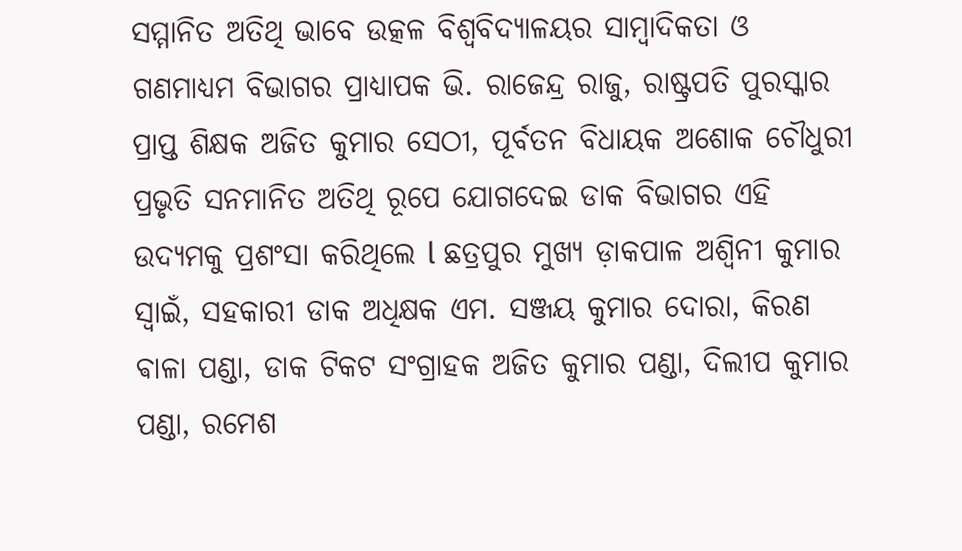ସମ୍ମାନିତ ଅତିଥି ଭାବେ ଉତ୍କଳ ବିଶ୍ୱବିଦ୍ୟାଳୟର ସାମ୍ବାଦିକତା ଓ ଗଣମାଧ୍ୟମ ବିଭାଗର ପ୍ରାଧ୍ୟାପକ ଭି. ରାଜେନ୍ଦ୍ର ରାଜୁ, ରାଷ୍ଟ୍ରପତି ପୁରସ୍କାର ପ୍ରାପ୍ତ ଶିକ୍ଷକ ଅଜିତ କୁମାର ସେଠୀ, ପୂର୍ବତନ ବିଧାୟକ ଅଶୋକ ଚୌଧୁରୀ ପ୍ରଭୃତି ସନମାନିତ ଅତିଥି ରୂପେ ଯୋଗଦେଇ ଡାକ ବିଭାଗର ଏହି ଉଦ୍ୟମକୁ ପ୍ରଶଂସା କରିଥିଲେ l ଛତ୍ରପୁର ମୁଖ୍ୟ ଡ଼ାକପାଳ ଅଶ୍ୱିନୀ କୁମାର ସ୍ୱାଇଁ, ସହକାରୀ ଡାକ ଅଧିକ୍ଷକ ଏମ. ସଞ୍ଜୟ କୁମାର ଦୋରା, କିରଣ ଵାଳା ପଣ୍ଡା, ଡାକ ଟିକଟ ସଂଗ୍ରାହକ ଅଜିତ କୁମାର ପଣ୍ଡା, ଦିଲୀପ କୁମାର ପଣ୍ଡା, ରମେଶ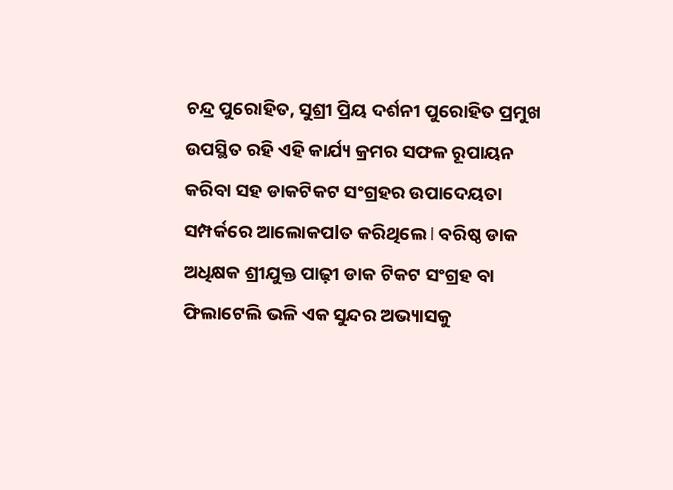ଚନ୍ଦ୍ର ପୁରୋହିତ, ସୁଶ୍ରୀ ପ୍ରିୟ ଦର୍ଶନୀ ପୁରୋହିତ ପ୍ରମୁଖ ଉପସ୍ଥିତ ରହି ଏହି କାର୍ଯ୍ୟ କ୍ରମର ସଫଳ ରୂପାୟନ କରିବା ସହ ଡାକଟିକଟ ସଂଗ୍ରହର ଉପାଦେୟତା ସମ୍ପର୍କରେ ଆଲୋକପlତ କରିଥିଲେ l ବରିଷ୍ଠ ଡାକ ଅଧିକ୍ଷକ ଶ୍ରୀଯୁକ୍ତ ପାଢ଼ୀ ଡାକ ଟିକଟ ସଂଗ୍ରହ ବା ଫିଲାଟେଲି ଭଳି ଏକ ସୁନ୍ଦର ଅଭ୍ୟାସକୁ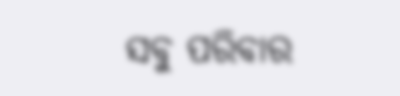ସବୁ ପରିବାର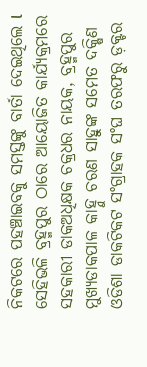ନିକଟରେ ପହଞ୍ଚାଇବକୁ ସମସ୍ତଙ୍କୁ ବାର୍ତା ଦେଇଥିଲେ l ସେହିଭଳି ବ୍ରହ୍ମପୁର ଠାରେ ଆୟୋଜିତ କାର୍ଯ୍ୟକ୍ରମରେ ସହକାରୀ ଡାକଅଧିକ୍ଷକ ଚକ୍ରଧର ନାୟକ, ବ୍ରହ୍ମପୁର ମୁଖ୍ୟଡାକପାଳ କାହ୍ନୁ ଚରଣ ସାହୁଙ୍କ ସମେତ ଦକ୍ଷିଣ ଓଡିଶା ଡାକଟିକଟ ସଂଗ୍ରାହକ ସଂଘ ତରଫରୁ ଡ଼କ୍ଟର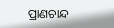ପ୍ରାଣଚାନ୍ଦ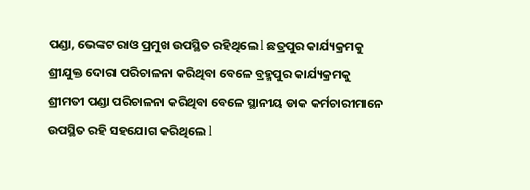ପଣ୍ଡା, ଭେଙ୍କଟ ରାଓ ପ୍ରମୁଖ ଉପସ୍ଥିତ ରହିଥିଲେ l ଛତ୍ରପୁର କାର୍ଯ୍ୟକ୍ରମକୁ ଶ୍ରୀଯୁକ୍ତ ଦୋରା ପରିଚାଳନା କରିଥିବା ବେଳେ ବ୍ରହ୍ମପୁର କାର୍ଯ୍ୟକ୍ରମକୁ ଶ୍ରୀମତୀ ପଣ୍ଡା ପରିଚାଳନା କରିଥିବା ବେଳେ ସ୍ଥାନୀୟ ଡାକ କର୍ମଚାରୀମାନେ ଉପସ୍ଥିତ ରହି ସହଯୋଗ କରିଥିଲେ l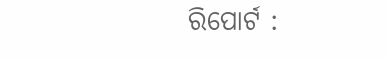ରିପୋର୍ଟ :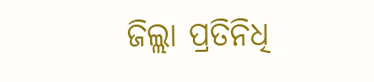ଜିଲ୍ଲା ପ୍ରତିନିଧି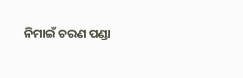ନିମାଇଁ ଚରଣ ପଣ୍ଡା